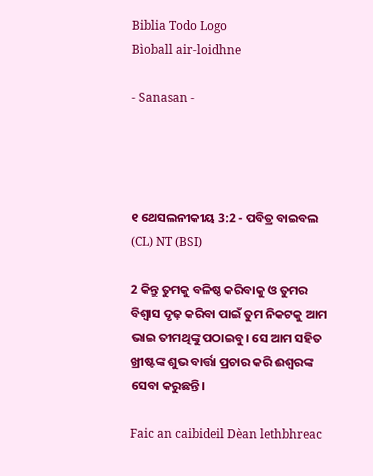Biblia Todo Logo
Bìoball air-loidhne

- Sanasan -




୧ ଥେସଲନୀକୀୟ 3:2 - ପବିତ୍ର ବାଇବଲ (CL) NT (BSI)

2 କିନ୍ତୁ ତୁମକୁ ବଳିଷ୍ଠ କରିବାକୁ ଓ ତୁମର ବିଶ୍ୱାସ ଦୃଢ଼ କରିବା ପାଇଁ ତୁମ ନିକଟକୁ ଆମ ଭାଇ ତୀମଥିଙ୍କୁ ପଠାଇବୁ। ସେ ଆମ ସହିତ ଖ୍ରୀଷ୍ଟଙ୍କ ଶୁଭ ବାର୍ତ୍ତା ପ୍ରଚାର କରି ଈଶ୍ୱରଙ୍କ ସେବା କରୁଛନ୍ତି।

Faic an caibideil Dèan lethbhreac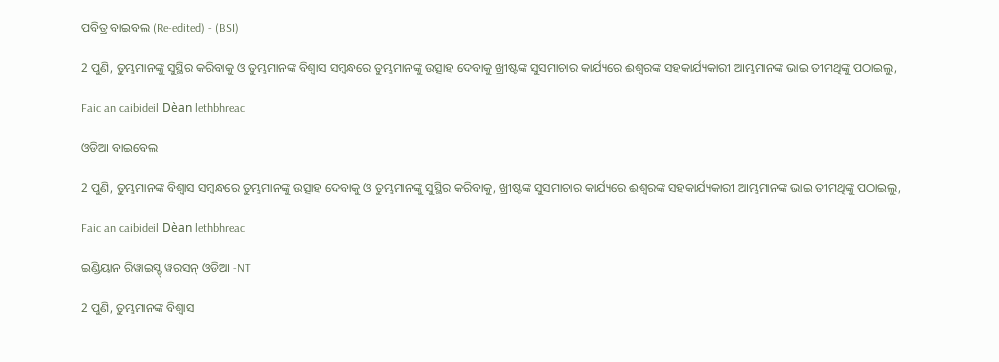ପବିତ୍ର ବାଇବଲ (Re-edited) - (BSI)

2 ପୁଣି, ତୁମ୍ଭମାନଙ୍କୁ ସୁସ୍ଥିର କରିବାକୁ ଓ ତୁମ୍ଭମାନଙ୍କ ବିଶ୍ଵାସ ସମ୍ଵନ୍ଧରେ ତୁମ୍ଭମାନଙ୍କୁ ଉତ୍ସାହ ଦେବାକୁ ଖ୍ରୀଷ୍ଟଙ୍କ ସୁସମାଚାର କାର୍ଯ୍ୟରେ ଈଶ୍ଵରଙ୍କ ସହକାର୍ଯ୍ୟକାରୀ ଆମ୍ଭମାନଙ୍କ ଭାଇ ତୀମଥିଙ୍କୁ ପଠାଇଲୁ,

Faic an caibideil Dèan lethbhreac

ଓଡିଆ ବାଇବେଲ

2 ପୁଣି, ତୁମ୍ଭମାନଙ୍କ ବିଶ୍ୱାସ ସମ୍ବନ୍ଧରେ ତୁମ୍ଭମାନଙ୍କୁ ଉତ୍ସାହ ଦେବାକୁ ଓ ତୁମ୍ଭମାନଙ୍କୁ ସୁସ୍ଥିର କରିବାକୁ, ଖ୍ରୀଷ୍ଟଙ୍କ ସୁସମାଚାର କାର୍ଯ୍ୟରେ ଈଶ୍ୱରଙ୍କ ସହକାର୍ଯ୍ୟକାରୀ ଆମ୍ଭମାନଙ୍କ ଭାଇ ତୀମଥିଙ୍କୁ ପଠାଇଲୁ,

Faic an caibideil Dèan lethbhreac

ଇଣ୍ଡିୟାନ ରିୱାଇସ୍ଡ୍ ୱରସନ୍ ଓଡିଆ -NT

2 ପୁଣି, ତୁମ୍ଭମାନଙ୍କ ବିଶ୍ୱାସ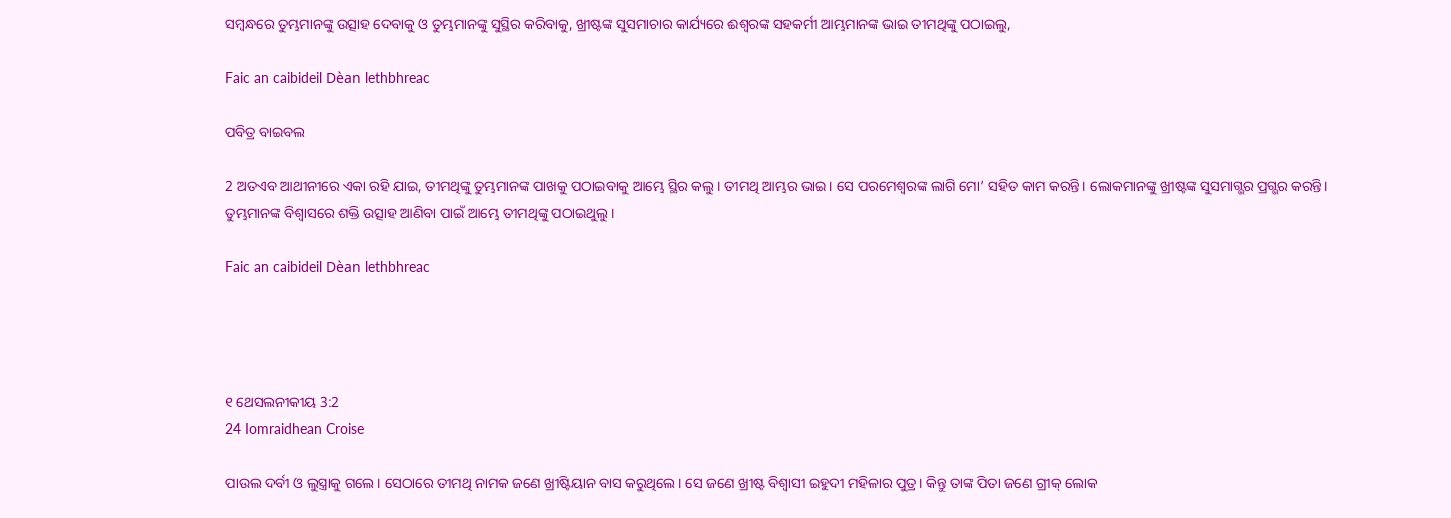ସମ୍ବନ୍ଧରେ ତୁମ୍ଭମାନଙ୍କୁ ଉତ୍ସାହ ଦେବାକୁ ଓ ତୁମ୍ଭମାନଙ୍କୁ ସୁସ୍ଥିର କରିବାକୁ, ଖ୍ରୀଷ୍ଟଙ୍କ ସୁସମାଚାର କାର୍ଯ୍ୟରେ ଈଶ୍ବରଙ୍କ ସହକର୍ମୀ ଆମ୍ଭମାନଙ୍କ ଭାଇ ତୀମଥିଙ୍କୁ ପଠାଇଲୁ,

Faic an caibideil Dèan lethbhreac

ପବିତ୍ର ବାଇବଲ

2 ଅତଏବ ଆଥୀନୀରେ ଏକା ରହି ଯାଇ, ତୀମଥିଙ୍କୁ ତୁମ୍ଭମାନଙ୍କ ପାଖକୁ ପଠାଇବାକୁ ଆମ୍ଭେ ସ୍ଥିର କଲୁ। ତୀମଥି ଆମ୍ଭର ଭାଇ। ସେ ପରମେଶ୍ୱରଙ୍କ ଲାଗି ମୋ’ ସହିତ କାମ କରନ୍ତି। ଲୋକମାନଙ୍କୁ ଖ୍ରୀଷ୍ଟଙ୍କ ସୁସମାଗ୍ଭର ପ୍ରଗ୍ଭର କରନ୍ତି। ତୁମ୍ଭମାନଙ୍କ ବିଶ୍ୱାସରେ ଶକ୍ତି ଉତ୍ସାହ ଆଣିବା ପାଇଁ ଆମ୍ଭେ ତୀମଥିଙ୍କୁ ପଠାଇଥୁଲୁ।

Faic an caibideil Dèan lethbhreac




୧ ଥେସଲନୀକୀୟ 3:2
24 Iomraidhean Croise

ପାଉଲ ଦର୍ବୀ ଓ ଲୁସ୍ତ୍ରାକୁ ଗଲେ। ସେଠାରେ ତୀମଥି ନାମକ ଜଣେ ଖ୍ରୀଷ୍ଟିୟାନ ବାସ କରୁଥିଲେ। ସେ ଜଣେ ଖ୍ରୀଷ୍ଟ ବିଶ୍ୱାସୀ ଇହୁଦୀ ମହିଳାର ପୁତ୍ର। କିନ୍ତୁ ତାଙ୍କ ପିତା ଜଣେ ଗ୍ରୀକ୍ ଲୋକ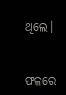ଥିଲେ।


ଫଳରେ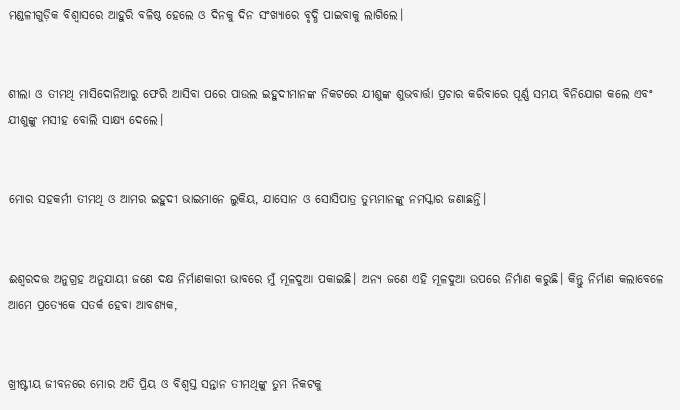ମଣ୍ଡଳୀଗୁଡ଼ିକ ବିଶ୍ୱାସରେ ଆହୁରି ବଳିଷ୍ଠ ହେଲେ ଓ ଦିନକୁ ଦିନ ସଂଖ୍ୟାରେ ବୃଦ୍ଧି ପାଇବାକୁ ଲାଗିଲେ।


ଶୀଲା ଓ ତୀମଥି ମାସିଦୋନିଆରୁ ଫେରି ଆସିବା ପରେ ପାଉଲ ଇହୁଦୀମାନଙ୍କ ନିକଟରେ ଯୀଶୁଙ୍କ ଶୁଭବାର୍ତ୍ତା ପ୍ରଚାର କରିବାରେ ପୂର୍ଣ୍ଣ ସମୟ ବିନିଯୋଗ କଲେ ଏବଂ ଯୀଶୁଙ୍କୁ ମସୀହ ବୋଲି ସାକ୍ଷ୍ୟ ଦେଲେ।


ମୋର ସହକର୍ମୀ ତୀମଥି ଓ ଆମର ଇହୁଦୀ ଭାଇମାନେ ଲୁକିୟ, ଯାସୋନ ଓ ସୋସିପାତ୍ର ତୁମ୍ଭମାନଙ୍କୁ ନମସ୍କାର ଜଣାଛନ୍ତି।


ଈଶ୍ୱରଦତ୍ତ ଅନୁଗ୍ରହ ଅନୁଯାୟୀ ଜଣେ ଦକ୍ଷ ନିର୍ମାଣକାରୀ ଭାବରେ ମୁଁ ମୂଳଦୁଆ ପକାଇଛି। ଅନ୍ୟ ଜଣେ ଏହି ମୂଳଦୁଆ ଉପରେ ନିର୍ମାଣ କରୁଛି। କିନ୍ତୁ ନିର୍ମାଣ କଲାବେଳେ ଆମେ ପ୍ରତ୍ୟେକେ ସତର୍କ ହେବା ଆବଶ୍ୟକ,


ଖ୍ରୀଷ୍ଟୀୟ ଜୀବନରେ ମୋର ଅତି ପ୍ରିୟ ଓ ବିଶ୍ୱସ୍ତ ସନ୍ତାନ ତୀମଥିଙ୍କୁ ତୁମ ନିକଟକୁ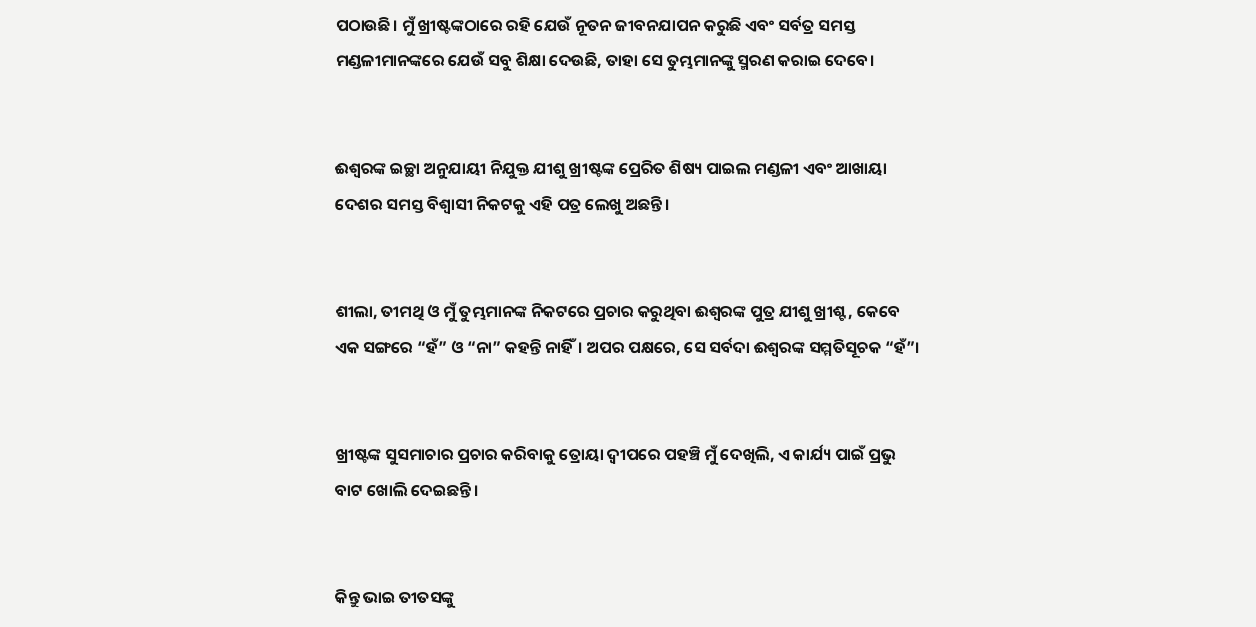ପଠାଉଛି। ମୁଁ ଖ୍ରୀଷ୍ଟଙ୍କଠାରେ ରହି ଯେଉଁ ନୂତନ ଜୀବନଯାପନ କରୁଛି ଏବଂ ସର୍ବତ୍ର ସମସ୍ତ ମଣ୍ଡଳୀମାନଙ୍କରେ ଯେଉଁ ସବୁ ଶିକ୍ଷା ଦେଉଛି, ତାହା ସେ ତୁମ୍ଭମାନଙ୍କୁ ସ୍ମରଣ କରାଇ ଦେବେ।


ଈଶ୍ୱରଙ୍କ ଇଚ୍ଛା ଅନୁଯାୟୀ ନିଯୁକ୍ତ ଯୀଶୁ ଖ୍ରୀଷ୍ଟଙ୍କ ପ୍ରେରିତ ଶିଷ୍ୟ ପାଇଲ ମଣ୍ଡଳୀ ଏବଂ ଆଖାୟା ଦେଶର ସମସ୍ତ ବିଶ୍ୱାସୀ ନିକଟକୁ ଏହି ପତ୍ର ଲେଖୁ ଅଛନ୍ତି।


ଶୀଲା, ତୀମଥି ଓ ମୁଁ ତୁମ୍ଭମାନଙ୍କ ନିକଟରେ ପ୍ରଚାର କରୁଥିବା ଈଶ୍ୱରଙ୍କ ପୁତ୍ର ଯୀଶୁ ଖ୍ରୀଶ୍ଟ , କେବେ ଏକ ସଙ୍ଗରେ “ହଁ” ଓ “ନା” କହନ୍ତି ନାହିଁ। ଅପର ପକ୍ଷରେ, ସେ ସର୍ବଦା ଈଶ୍ୱରଙ୍କ ସମ୍ମତିସୂଚକ “ହଁ”।


ଖ୍ରୀଷ୍ଟଙ୍କ ସୁସମାଚାର ପ୍ରଚାର କରିବାକୁ ତ୍ରୋୟା ଦ୍ୱୀପରେ ପହଞ୍ଚି ମୁଁ ଦେଖିଲି, ଏ କାର୍ଯ୍ୟ ପାଇଁ ପ୍ରଭୁ ବାଟ ଖୋଲି ଦେଇଛନ୍ତି।


କିନ୍ତୁ ଭାଇ ତୀତସଙ୍କୁ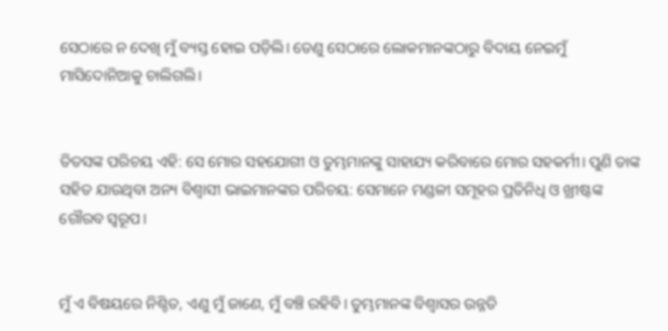ସେଠାରେ ନ ଦେଖି ମୁଁ ବ୍ୟସ୍ତ ହୋଇ ପଡ଼ିଲି। ତେଣୁ ସେଠାରେ ଲୋକମାନଙ୍କଠାରୁ ବିଦାୟ ନେଇମୁଁ ମାସିଦୋନିଆକୁ ଚାଲିଗଲି।


ତିତସଙ୍କ ପରିଚୟ ଏହି: ସେ ମୋର ସହଯୋଗୀ ଓ ତୁମ୍ଭମାନଙ୍କୁ ସାହାଯ୍ୟ କରିବାରେ ମୋର ସହକର୍ମୀ। ପୁଣି ତାଙ୍କ ସହିତ ଯାଉଥିବା ଅନ୍ୟ ବିଶ୍ୱାସୀ ଭାଇମାନଙ୍କର ପରିଚୟ: ସେମାନେ ମଣ୍ଡଳୀ ସମୂହର ପ୍ରତିନିଧି ଓ ଖ୍ରୀଷ୍ଟଙ୍କ ଗୌରବ ସ୍ୱରୂପ।


ମୁଁ ଏ ବିଷୟରେ ନିଶ୍ଚିତ, ଏଣୁ ମୁଁ ଜାଣେ, ମୁଁ ବଞ୍ଚି ରହିବି। ତୁମ୍ଭମାନଙ୍କ ବିଶ୍ୱାସର ଉନ୍ନତି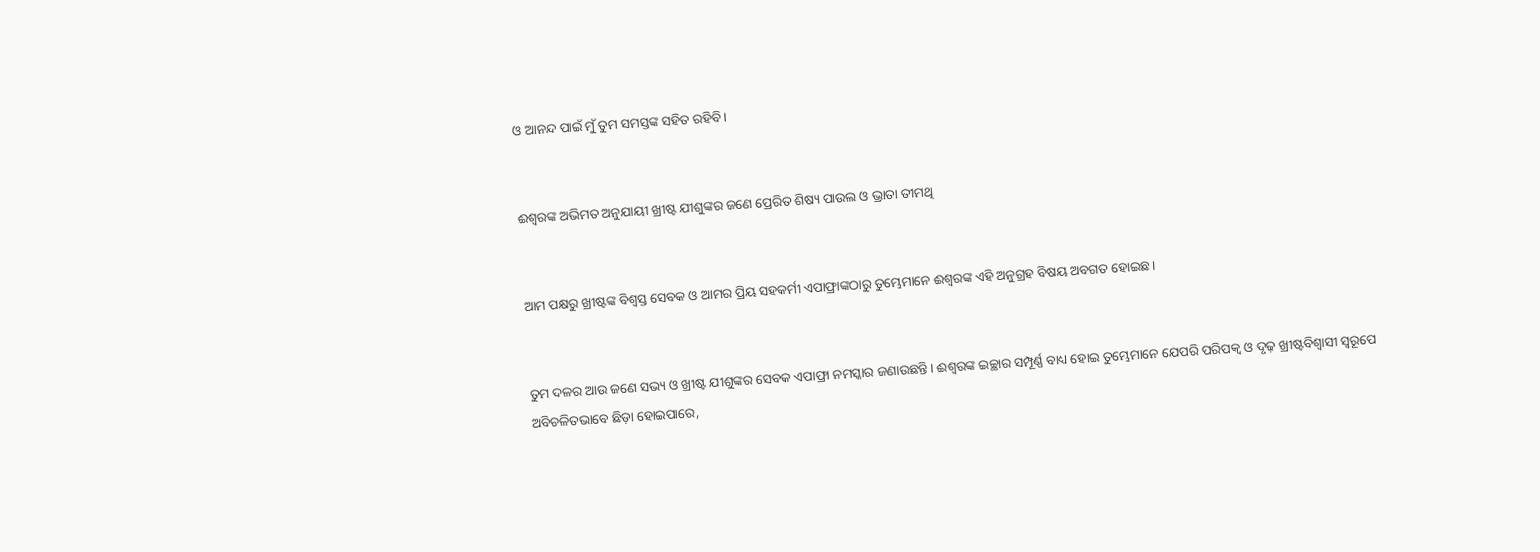ଓ ଆନନ୍ଦ ପାଇଁ ମୁଁ ତୁମ ସମସ୍ତଙ୍କ ସହିତ ରହିବି।


ଈଶ୍ୱରଙ୍କ ଅଭିମତ ଅନୁଯାୟୀ ଖ୍ରୀଷ୍ଟ ଯୀଶୁଙ୍କର ଜଣେ ପ୍ରେରିତ ଶିଷ୍ୟ ପାଉଲ ଓ ଭ୍ରାତା ତୀମଥି


ଆମ ପକ୍ଷରୁ ଖ୍ରୀଷ୍ଟଙ୍କ ବିଶ୍ୱସ୍ତ ସେବକ ଓ ଆମର ପ୍ରିୟ ସହକର୍ମୀ ଏପାଫ୍ରାଙ୍କଠାରୁ ତୁମ୍ଭେମାନେ ଈଶ୍ୱରଙ୍କ ଏହି ଅନୁଗ୍ରହ ବିଷୟ ଅବଗତ ହୋଇଛ।


ତୁମ ଦଳର ଆଉ ଜଣେ ସଭ୍ୟ ଓ ଖ୍ରୀଷ୍ଟ ଯୀଶୁଙ୍କର ସେବକ ଏପାଫ୍ରା ନମସ୍କାର ଜଣାଉଛନ୍ତି। ଈଶ୍ୱରଙ୍କ ଇଚ୍ଛାର ସମ୍ପୂର୍ଣ୍ଣ ବାଧ୍ୟ ହୋଇ ତୁମ୍ଭେମାନେ ଯେପରି ପରିପକ୍ୱ ଓ ଦୃଢ଼ ଖ୍ରୀଷ୍ଟବିଶ୍ୱାସୀ ସ୍ୱରୂପେ ଅବିଚଳିତଭାବେ ଛିଡ଼ା ହୋଇପାରେ,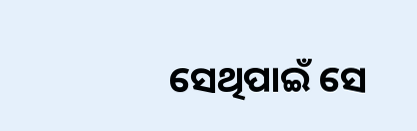ସେଥିପାଇଁ ସେ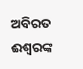ଅବିରତ ଈଶ୍ୱରଙ୍କ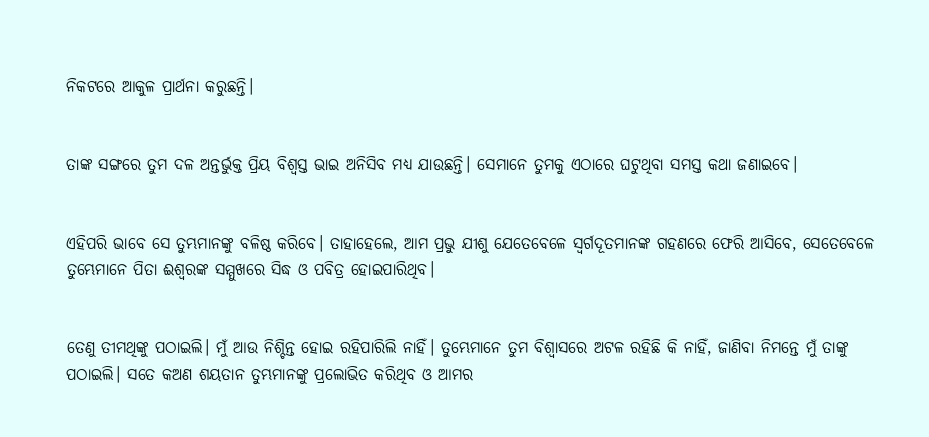ନିକଟରେ ଆକୁଳ ପ୍ରାର୍ଥନା କରୁଛନ୍ତି।


ତାଙ୍କ ସଙ୍ଗରେ ତୁମ ଦଳ ଅନ୍ତର୍ଭୁକ୍ତ ପ୍ରିୟ ବିଶ୍ୱସ୍ତ ଭାଇ ଅନିସିବ ମଧ୍ୟ ଯାଉଛନ୍ତି। ସେମାନେ ତୁମକୁ ଏଠାରେ ଘଟୁଥିବା ସମସ୍ତ କଥା ଜଣାଇବେ।


ଏହିପରି ଭାବେ ସେ ତୁମ୍ଭମାନଙ୍କୁ ବଳିଷ୍ଠ କରିବେ। ତାହାହେଲେ, ଆମ ପ୍ରଭୁ ଯୀଶୁ ଯେତେବେଳେ ସ୍ୱର୍ଗଦୂତମାନଙ୍କ ଗହଣରେ ଫେରି ଆସିବେ, ସେତେବେଳେ ତୁମ୍ଭେମାନେ ପିତା ଈଶ୍ୱରଙ୍କ ସମ୍ମୁଖରେ ସିଦ୍ଧ ଓ ପବିତ୍ର ହୋଇପାରିଥିବ।


ତେଣୁ ତୀମଥିଙ୍କୁ ପଠାଇଲି। ମୁଁ ଆଉ ନିଶ୍ଚିନ୍ତ ହୋଇ ରହିପାରିଲି ନାହିଁ। ତୁମ୍ଭେମାନେ ତୁମ ବିଶ୍ୱାସରେ ଅଟଳ ରହିଛି କି ନାହିଁ, ଜାଣିବା ନିମନ୍ତେ ମୁଁ ତାଙ୍କୁ ପଠାଇଲି। ସତେ କଅଣ ଶୟତାନ ତୁମ୍ଭମାନଙ୍କୁ ପ୍ରଲୋଭିତ କରିଥିବ ଓ ଆମର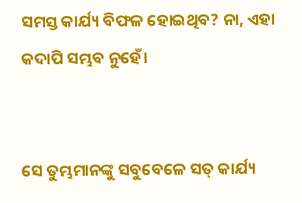ସମସ୍ତ କାର୍ଯ୍ୟ ବିଫଳ ହୋଇଥିବ? ନା, ଏହା କଦାପି ସମ୍ଭବ ନୁହେଁ।


ସେ ତୁମ୍ଭମାନଙ୍କୁ ସବୁବେଳେ ସତ୍ କାର୍ଯ୍ୟ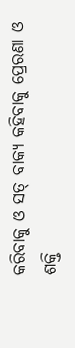କରିବାକୁ ଓ ସତ୍ ବାକ୍ୟ କହିବାକୁ ପ୍ରେରଣା ଓ ଶକ୍ତି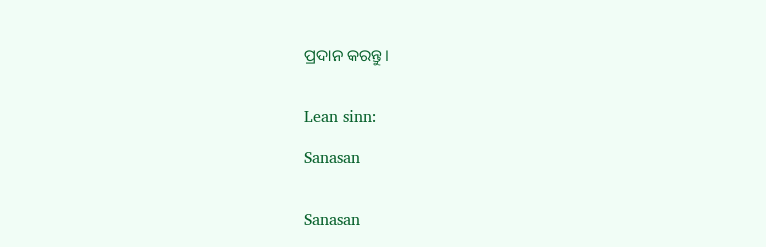ପ୍ରଦାନ କରନ୍ତୁ।


Lean sinn:

Sanasan


Sanasan